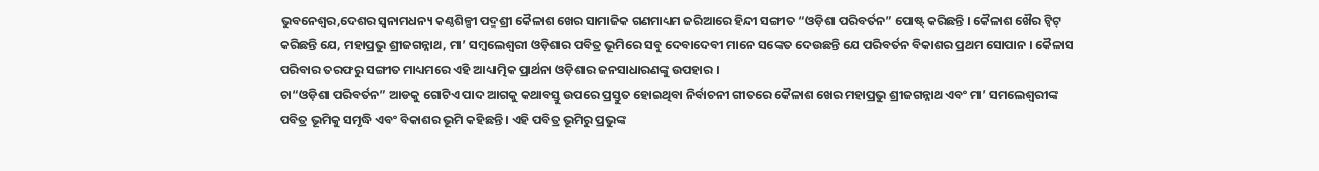ଭୁବନେଶ୍ୱର,ଦେଶର ସ୍ୱନାମଧନ୍ୟ କଣ୍ଠଶିଳ୍ପୀ ପଦ୍ମଶ୍ରୀ କୈଳାଶ ଖେର ସାମାଜିକ ଗଣମାଧ୍ୟମ ଜରିଆରେ ହିନ୍ଦୀ ସଙ୍ଗୀତ “ଓଡ଼ିଶା ପରିବର୍ତନ” ପୋଷ୍ଟ୍ କରିଛନ୍ତି । କୈଳାଶ ଖୈର ଟ୍ୱିଟ୍ କରିଛନ୍ତି ଯେ, ମହାପ୍ରଭୁ ଶ୍ରୀଜଗନ୍ନାଥ, ମା’ ସମ୍ବଲେଶ୍ୱରୀ ଓଡ଼ିଶାର ପବିତ୍ର ଭୂମିରେ ସବୁ ଦେବାଦେବୀ ମାନେ ସଙ୍କେତ ଦେଉଛନ୍ତି ଯେ ପରିବର୍ତନ ବିକାଶର ପ୍ରଥମ ସୋପାନ । କୈଳାସ ପରିବାର ତରଫରୁ ସଙ୍ଗୀତ ମାଧ୍ୟମରେ ଏହି ଆଧ୍ୟାତ୍ମିକ ପ୍ରାର୍ଥନା ଓଡ଼ିଶାର ଜନସାଧାରଣଙ୍କୁ ଉପହାର ।
ଚା“ଓଡ଼ିଶା ପରିବର୍ତନ” ଆଡକୁ ଗୋଟିଏ ପାଦ ଆଗକୁ କଥାବସ୍ତୁ ଉପରେ ପ୍ରସ୍ତୁତ ହୋଇଥିବା ନିର୍ବାଚନୀ ଗୀତରେ କୈଳାଶ ଖେର ମହାପ୍ରଭୁ ଶ୍ରୀଜଗନ୍ନାଥ ଏବଂ ମା’ ସମଲେଶ୍ୱରୀଙ୍କ ପବିତ୍ର ଭୂମିକୁ ସମୃଦ୍ଧି ଏବଂ ବିକାଶର ଭୂମି କହିଛନ୍ତି । ଏହି ପବିତ୍ର ଭୂମିରୁ ପ୍ରଭୁଙ୍କ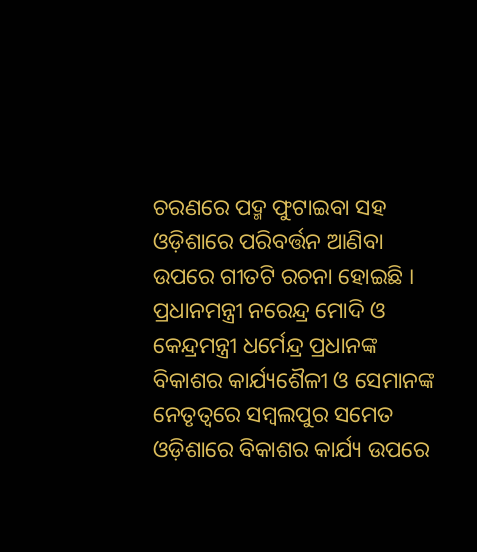ଚରଣରେ ପଦ୍ମ ଫୁଟାଇବା ସହ ଓଡ଼ିଶାରେ ପରିବର୍ତ୍ତନ ଆଣିବା ଉପରେ ଗୀତଟି ରଚନା ହୋଇଛି । ପ୍ରଧାନମନ୍ତ୍ରୀ ନରେନ୍ଦ୍ର ମୋଦି ଓ କେନ୍ଦ୍ରମନ୍ତ୍ରୀ ଧର୍ମେନ୍ଦ୍ର ପ୍ରଧାନଙ୍କ ବିକାଶର କାର୍ଯ୍ୟଶୈଳୀ ଓ ସେମାନଙ୍କ ନେତୃତ୍ୱରେ ସମ୍ବଲପୁର ସମେତ ଓଡ଼ିଶାରେ ବିକାଶର କାର୍ଯ୍ୟ ଉପରେ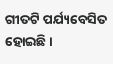ଗୀତଟି ପର୍ଯ୍ୟବେସିତ ହୋଇଛି ।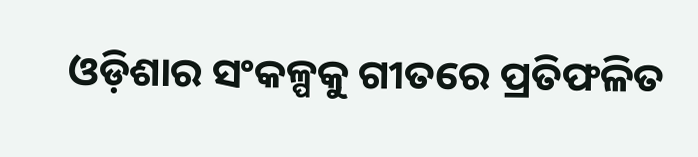ଓଡ଼ିଶାର ସଂକଳ୍ପକୁ ଗୀତରେ ପ୍ରତିଫଳିତ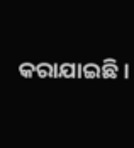କରାଯାଇଛି ।